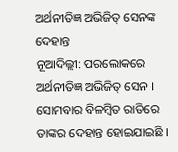ଅର୍ଥନୀତିଜ୍ଞ ଅଭିଜିତ୍ ସେନଙ୍କ ଦେହାନ୍ତ
ନୂଆଦିଲ୍ଲୀ: ପରଲୋକରେ ଅର୍ଥନୀତିଜ୍ଞ ଅଭିଜିତ୍ ସେନ । ସୋମବାର ବିଳମ୍ବିତ ରାତିରେ ତାଙ୍କର ଦେହାନ୍ତ ହୋଇଯାଇଛି ।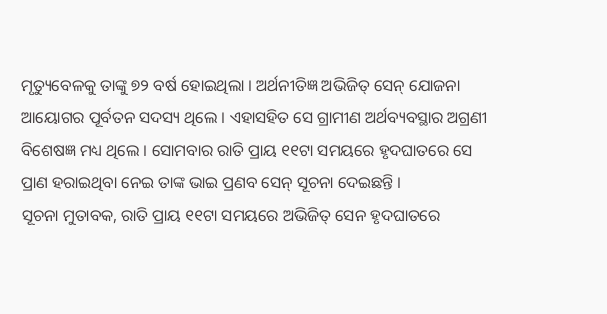ମୃତ୍ୟୁବେଳକୁ ତାଙ୍କୁ ୭୨ ବର୍ଷ ହୋଇଥିଲା । ଅର୍ଥନୀତିଜ୍ଞ ଅଭିଜିତ୍ ସେନ୍ ଯୋଜନା ଆୟୋଗର ପୂର୍ବତନ ସଦସ୍ୟ ଥିଲେ । ଏହାସହିତ ସେ ଗ୍ରାମୀଣ ଅର୍ଥବ୍ୟବସ୍ଥାର ଅଗ୍ରଣୀ ବିଶେଷଜ୍ଞ ମଧ୍ୟ ଥିଲେ । ସୋମବାର ରାତି ପ୍ରାୟ ୧୧ଟା ସମୟରେ ହୃଦଘାତରେ ସେ ପ୍ରାଣ ହରାଇଥିବା ନେଇ ତାଙ୍କ ଭାଇ ପ୍ରଣବ ସେନ୍ ସୂଚନା ଦେଇଛନ୍ତି ।
ସୂଚନା ମୁତାବକ, ରାତି ପ୍ରାୟ ୧୧ଟା ସମୟରେ ଅଭିଜିତ୍ ସେନ ହୃଦଘାତରେ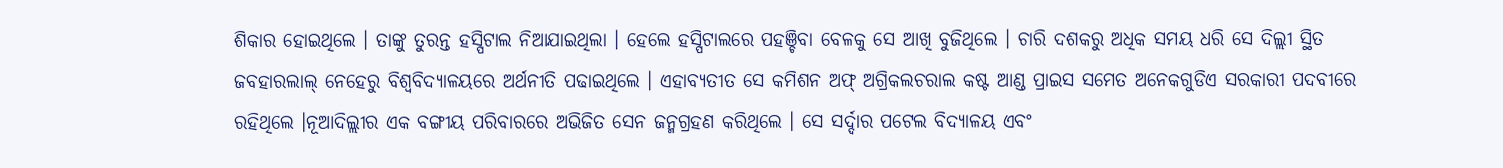ଶିକାର ହୋଇଥିଲେ । ତାଙ୍କୁ ତୁରନ୍ତ ହସ୍ପିଟାଲ ନିଆଯାଇଥିଲା । ହେଲେ ହସ୍ପିଟାଲରେ ପହଞ୍ଚିବା ବେଳକୁ ସେ ଆଖି ବୁଜିଥିଲେ । ଚାରି ଦଶକରୁ ଅଧିକ ସମୟ ଧରି ସେ ଦିଲ୍ଲୀ ସ୍ଥିତ ଜବହାରଲାଲ୍ ନେହେରୁ ବିଶ୍ବବିଦ୍ୟାଳୟରେ ଅର୍ଥନୀତି ପଢାଇଥିଲେ । ଏହାବ୍ୟତୀତ ସେ କମିଶନ ଅଫ୍ ଅଗ୍ରିକଲଚରାଲ କଷ୍ଟ ଆଣ୍ଡ ପ୍ରାଇସ ସମେତ ଅନେକଗୁଡିଏ ସରକାରୀ ପଦବୀରେ ରହିଥିଲେ ।ନୂଆଦିଲ୍ଲୀର ଏକ ବଙ୍ଗୀୟ ପରିବାରରେ ଅଭିଜିତ ସେନ ଜନ୍ମଗ୍ରହଣ କରିଥିଲେ । ସେ ସର୍ଦ୍ଦାର ପଟେଲ ବିଦ୍ୟାଳୟ ଏବଂ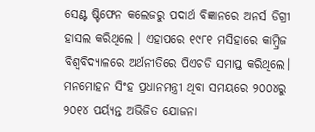ସେଣ୍ଟ ଷ୍ଟିଫେନ କଲେଜରୁ ପଦାର୍ଥ ବିଜ୍ଞାନରେ ଅନର୍ସ ଡିଗ୍ରୀ ହାସଲ କରିଥିଲେ । ଏହାପରେ ୧୯୮୧ ମସିହାରେ କାମ୍ବ୍ରିଜ ବିଶ୍ବବିଦ୍ୟାଳରେ ଅର୍ଥନୀତିରେ ପିଏଚଡି ସମାପ୍ତ କରିଥିଲେ। ମନମୋହନ ସିଂହ ପ୍ରଧାନମନ୍ତ୍ରୀ ଥିବା ସମୟରେ ୨୦୦୪ରୁ ୨୦୧୪ ପର୍ୟ୍ୟନ୍ତ ଅଭିଜିତ ଯୋଜନା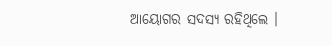ଆୟୋଗର ସଦସ୍ୟ ରହିଥିଲେ ।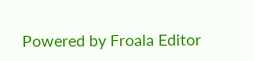Powered by Froala Editor